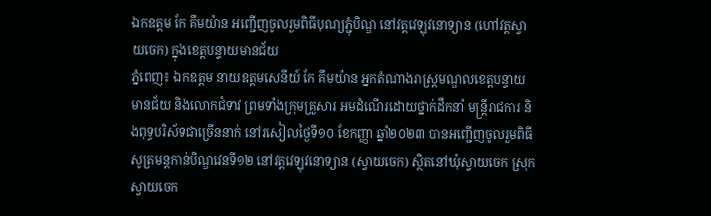ឯកឧត្តម កែ គឹមយ៉ាន អញ្ជើញចូលរួមពិធីបុណ្យភ្ជុំបិណ្ឌ នៅវត្តវេឡុវនោទ្យាន (ហៅវត្តស្វាយចេក) ក្នុងខេត្តបន្ទាយមានជ័យ
ភ្នំពេញ៖ ឯកឧត្តម នាយឧត្តមសេនីយ៍ កែ គឹមយ៉ាន អ្នកតំណាងរាស្រ្តមណ្ឌលខេត្តបន្ទាយមានជ័យ និងលោកជំទាវ ព្រមទាំងក្រុមគ្រួសារ អមដំណើរដោយថ្នាក់ដឹកនាំ មន្ត្រីរាជការ និងពុទ្ធបរិស័ទជាច្រើននាក់ នៅរសៀលថ្ងៃទី១០ ខែកញ្ញា ឆ្នាំ២០២៣ បានអញ្ជើញចូលរួមពិធីសូត្រមន្តកាន់បិណ្ឌវេនទី១២ នៅវត្តវេឡុវនោទ្យាន (ស្វាយចេក) ស្ថិតនៅឃុំស្វាយចេក ស្រុកស្វាយចេក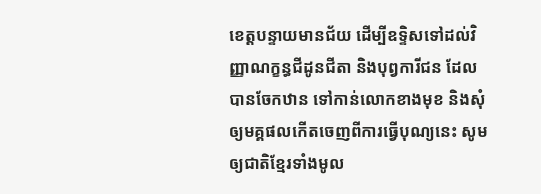ខេត្តបន្ទាយមានជ័យ ដើម្បីឧទ្ទិសទៅដល់វិញ្ញាណក្ខន្ធជីដូនជីតា និងបុព្វការីជន ដែលបានចែកឋាន ទៅកាន់លោកខាងមុខ និងសុំឲ្យមគ្គផលកើតចេញពីការធ្វើបុណ្យនេះ សូមឲ្យជាតិខ្មែរទាំងមូល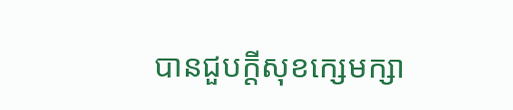បានជួបក្តីសុខក្សេមក្សា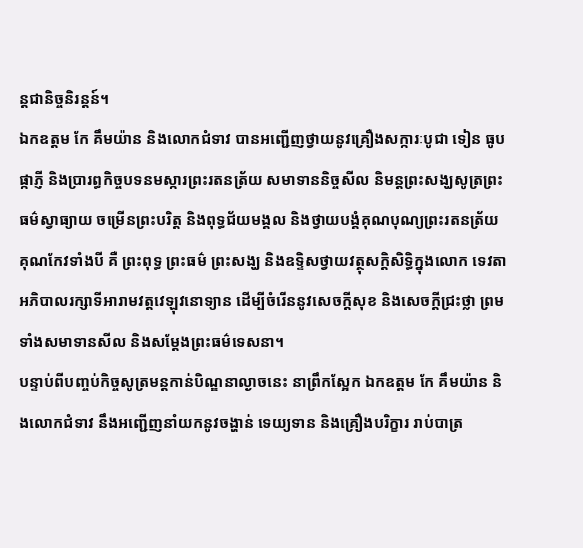ន្តជានិច្ចនិរន្តន៍។
ឯកឧត្ដម កែ គឹមយ៉ាន និងលោកជំទាវ បានអញ្ជើញថ្វាយនូវគ្រឿងសក្ការៈបូជា ទៀន ធូប ផ្កាភ្ញី និងប្រារព្ធកិច្ចបទនមស្ការព្រះរតនត្រ័យ សមាទាននិច្ចសីល និមន្តព្រះសង្ឃសូត្រព្រះធម៌ស្វាធ្យាយ ចម្រើនព្រះបរិត្ត និងពុទ្ធជ័យមង្គល និងថ្វាយបង្គំគុណបុណ្យព្រះរតនត្រ័យ គុណកែវទាំងបី គឺ ព្រះពុទ្ធ ព្រះធម៌ ព្រះសង្ឃ និងឧទ្ទិសថ្វាយវត្ថុសក្ដិសិទ្ធិក្នុងលោក ទេវតាអភិបាលរក្សាទីអារាមវត្តវេឡុវនោទ្យាន ដើម្បីចំរើននូវសេចក្ដីសុខ និងសេចក្ដីជ្រះថ្លា ព្រមទាំងសមាទានសីល និងសម្ដែងព្រះធម៌ទេសនា។
បន្ទាប់ពីបញ្ចប់កិច្ចសូត្រមន្តកាន់បិណ្ឌនាល្ងាចនេះ នាព្រឹកស្អែក ឯកឧត្ដម កែ គឹមយ៉ាន និងលោកជំទាវ នឹងអញ្ជើញនាំយកនូវចង្ហាន់ ទេយ្យទាន និងគ្រឿងបរិក្ខារ រាប់បាត្រ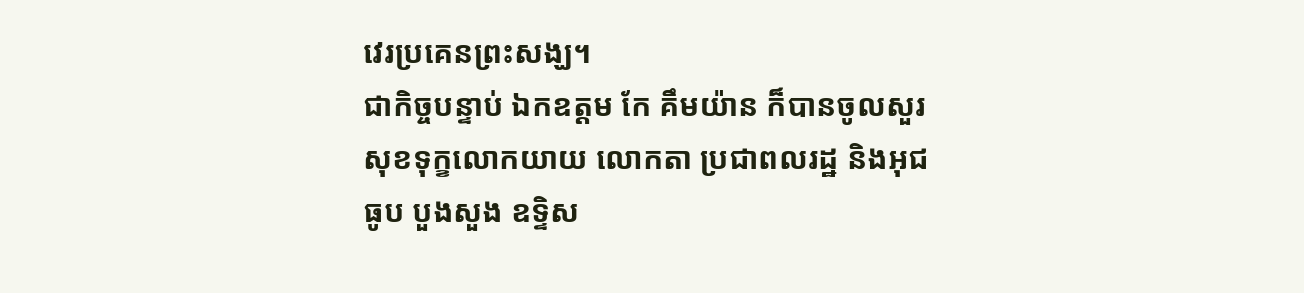វេរប្រគេនព្រះសង្ឃ។
ជាកិច្ចបន្ទាប់ ឯកឧត្ដម កែ គឹមយ៉ាន ក៏បានចូលសួរសុខទុក្ខលោកយាយ លោកតា ប្រជាពលរដ្ឋ និងអុជធូប បួងសួង ឧទ្ទិស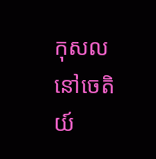កុសល នៅចេតិយ៍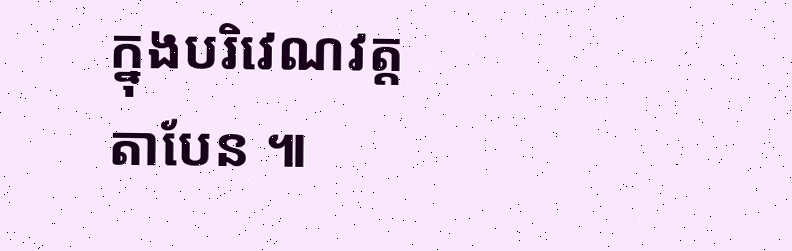ក្នុងបរិវេណវត្តតាបែន ៕